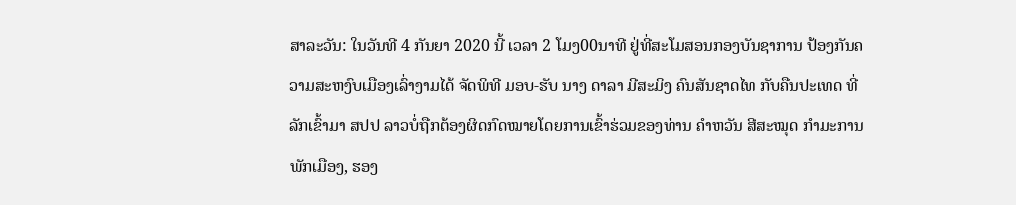ສາລະວັນ: ໃນວັນທີ 4 ກັນຍາ 2020 ນີ້ ເວລາ 2 ໂມງ00ນາທີ ຢູ່ທີ່ສະໂມສອນກອງບັນຊາການ ປ້ອງກັນຄວາມສະຫງົບເມືອງເລົ່າງາມໄດ້ ຈັດພິທີ ມອບ-ຮັບ ນາງ ດາລາ ມີສະມິງ ຄົນສັນຊາດໄທ ກັບຄືນປະເທດ ທີ່ລັກເຂົ້າມາ ສປປ ລາວບໍ່ຖືກຕ້ອງຜິດກົດໝາຍໂດຍການເຂົ້າຮ່ວມຂອງທ່ານ ຄໍາຫວັນ ສີສະໝຸດ ກໍາມະການພັກເມືອງ, ຮອງ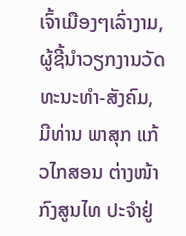ເຈົ້າເມືອງໆເລົ່າງາມ, ຜູ້ຊີ້ນໍາວຽກງານວັດທະນະທໍາ-ສັງຄົມ, ມີທ່ານ ພາສຸກ ແກ້ວໄກສອນ ຕ່າງໜ້າກົງສູນໄທ ປະຈໍາຢູ່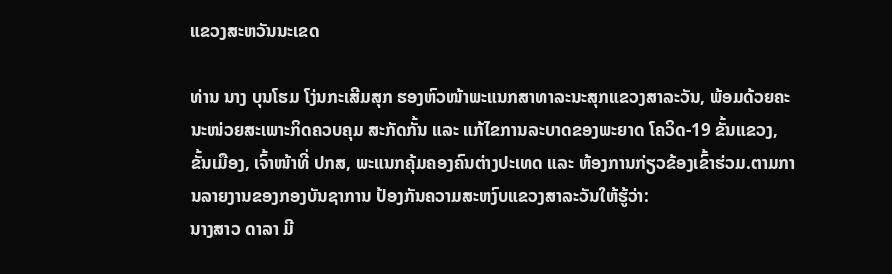ແຂວງສະຫວັນນະເຂດ

ທ່ານ ນາງ ບຸນໂຮມ ໂງ່ນກະເສີມສຸກ ຮອງຫົວໜ້າພະແນກສາທາລະນະສຸກແຂວງສາລະວັນ, ພ້ອມດ້ວຍຄະນະໜ່ວຍສະເພາະກິດຄວບຄຸມ ສະກັດກັ້ນ ແລະ ແກ້ໄຂການລະບາດຂອງພະຍາດ ໂຄວິດ-19 ຂັ້ນແຂວງ, ຂັ້ນເມືອງ, ເຈົ້າໜ້າທີ່ ປກສ, ພະແນກຄຸ້ມຄອງຄົນຕ່າງປະເທດ ແລະ ຫ້ອງການກ່ຽວຂ້ອງເຂົ້າຮ່ວມ.ຕາມການລາຍງານຂອງກອງບັນຊາການ ປ້ອງກັນຄວາມສະຫງົບແຂວງສາລະວັນໃຫ້ຮູ້ວ່າ:
ນາງສາວ ດາລາ ມີ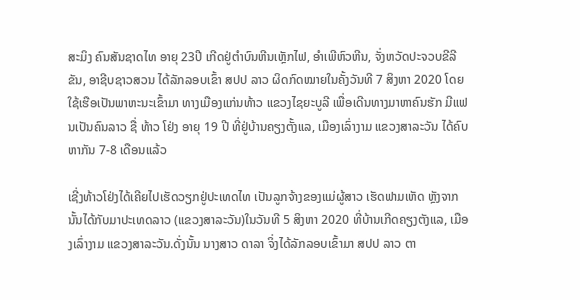ສະມິງ ຄົນສັນຊາດໄທ ອາຍຸ 23ປີ ເກີດຢູ່ຕໍາບົນຫີນເຫຼັກໄຟ, ອໍາເພີຫົວຫີນ, ຈັ່ງຫວັດປະຈວບຂີລີຂັນ, ອາຊີບຊາວສວນ ໄດ້ລັກລອບເຂົ້າ ສປປ ລາວ ຜິດກົດໝາຍໃນຄັ້ງວັນທີ 7 ສິງຫາ 2020 ໂດຍໃຊ້ເຮືອເປັນພາຫະນະເຂົ້າມາ ທາງເມືອງແກ່ນທ້າວ ແຂວງໄຊຍະບູລີ ເພື່ອເດີນທາງມາຫາຄົນຮັກ ມີແຟນເປັນຄົນລາວ ຊື່ ທ້າວ ໂຢ່ງ ອາຍຸ 19 ປີ ທີ່ຢູ່ບ້ານຄຽງຕັ້ງແລ, ເມືອງເລົ່າງາມ ແຂວງສາລະວັນ ໄດ້ຄົບຫາກັນ 7-8 ເດືອນແລ້ວ

ເຊີ່ງທ້າວໂຢ່ງໄດ້ເຄີຍໄປເຮັດວຽກຢູ່ປະເທດໄທ ເປັນລູກຈ້າງຂອງແມ່ຜູ້ສາວ ເຮັດຟາມເຫັດ ຫຼັງຈາກນັ້ນໄດ້ກັບມາປະເທດລາວ (ແຂວງສາລະວັນ)ໃນວັນທີ 5 ສິງຫາ 2020 ທີ່ບ້ານເກີດຄຽງຕັງແລ, ເມືອງເລົ່າງາມ ແຂວງສາລະວັນ.ດັ່ງນັ້ນ ນາງສາວ ດາລາ ຈິ່ງໄດ້ລັກລອບເຂົ້າມາ ສປປ ລາວ ຕາ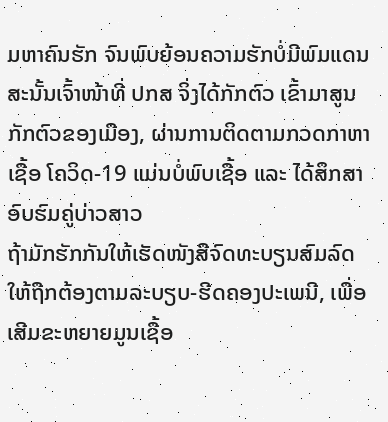ມຫາຄົນຮັກ ຈົນພົບຍ້ອນຄວາມຮັກບໍ່ມີພົມແດນ ສະນັ້ນເຈົ້າໜ້າທີ່ ປກສ ຈິ່ງໄດ້ກັກຕົວ ເຂົ້າມາສູນກັກຕົວຂອງເມືອງ, ຜ່ານການຕິດຕາມກວດກາຫາເຊື້ອ ໂຄວິດ-19 ແມ່ນບໍ່ພົບເຊື້ອ ແລະ ໄດ້ສຶກສາອົບຮົມຄູ່ບ່າວສາວ
ຖ້າມັກຮັກກັນໃຫ້ເຮັດໜັງສືຈົດທະບຽນສົມລົດໃຫ້ຖືກຕ້ອງຕາມລະບຽບ-ຮີດຄອງປະເພນີ, ເພື່ອເສີມຂະຫຍາຍມູນເຊື້ອ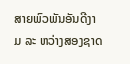ສາຍພົວພັນອັນດີງາມ ລະ ຫວ່າງສອງຊາດ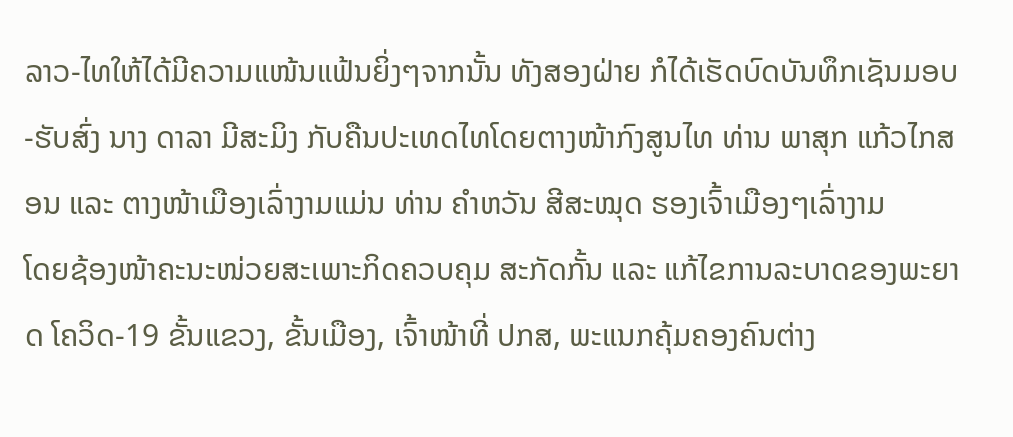ລາວ-ໄທໃຫ້ໄດ້ມີຄວາມແໜ້ນແຟ້ນຍິ່ງໆຈາກນັ້ນ ທັງສອງຝ່າຍ ກໍໄດ້ເຮັດບົດບັນທຶກເຊັນມອບ-ຮັບສົ່ງ ນາງ ດາລາ ມີສະມິງ ກັບຄືນປະເທດໄທໂດຍຕາງໜ້າກົງສູນໄທ ທ່ານ ພາສຸກ ແກ້ວໄກສອນ ແລະ ຕາງໜ້າເມືອງເລົ່າງາມແມ່ນ ທ່ານ ຄໍາຫວັນ ສີສະໝຸດ ຮອງເຈົ້າເມືອງໆເລົ່າງາມ
ໂດຍຊ້ອງໜ້າຄະນະໜ່ວຍສະເພາະກິດຄວບຄຸມ ສະກັດກັ້ນ ແລະ ແກ້ໄຂການລະບາດຂອງພະຍາດ ໂຄວິດ-19 ຂັ້ນແຂວງ, ຂັ້ນເມືອງ, ເຈົ້າໜ້າທີ່ ປກສ, ພະແນກຄຸ້ມຄອງຄົນຕ່າງ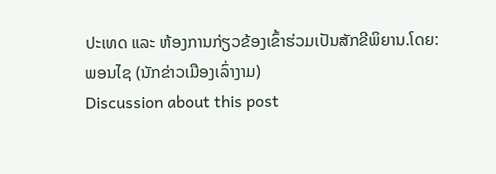ປະເທດ ແລະ ຫ້ອງການກ່ຽວຂ້ອງເຂົ້າຮ່ວມເປັນສັກຂີພິຍານ.ໂດຍ: ພອນໄຊ (ນັກຂ່າວເມືອງເລົ່າງາມ)
Discussion about this post